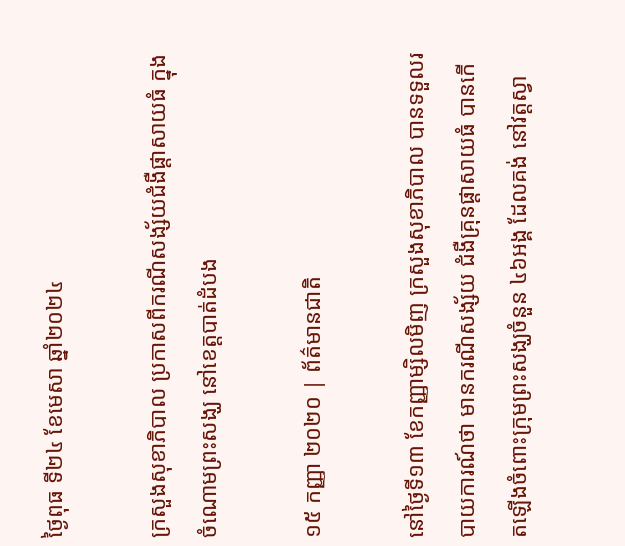ថ្ងៃពុធ ទី២៤ ខែមេសា ឆ្នាំ២០២៤

ក្រសួងសុខាភិបាល ប្រកាសពីករណីសង្ស័យជំងឺផ្តាសាយធំ ក្នុងចំណោមព្រះសង្ឃ នៅខេត្តបាត់ដំបង

១៥ កញ្ញា ២០២០ | ព័ត៌មានជាតិ

នៅថ្ងៃទី១៣ ខែកញ្ញាម្សិលមិញ ក្រសួងសុខាភិបាល បានទទួលរបាយការណ៍ថា មានករណីសង្ស័យ ជំងឺគ្រុនផ្តាសាយធំ បានកើតឡើងចំពោះក្រុមព្រះសង្ឃចំនួន ៤៦អង្គ ដែលគង់ នៅវត្តស្វា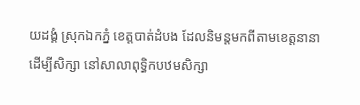យដង្គំ ស្រុកឯកភ្នំ ខេត្តបាត់ដំបង ដែលនិមន្តមកពីតាមខេត្តនានា ដើម្បីសិក្សា នៅសាលាពុទ្ធិកបឋមសិក្សា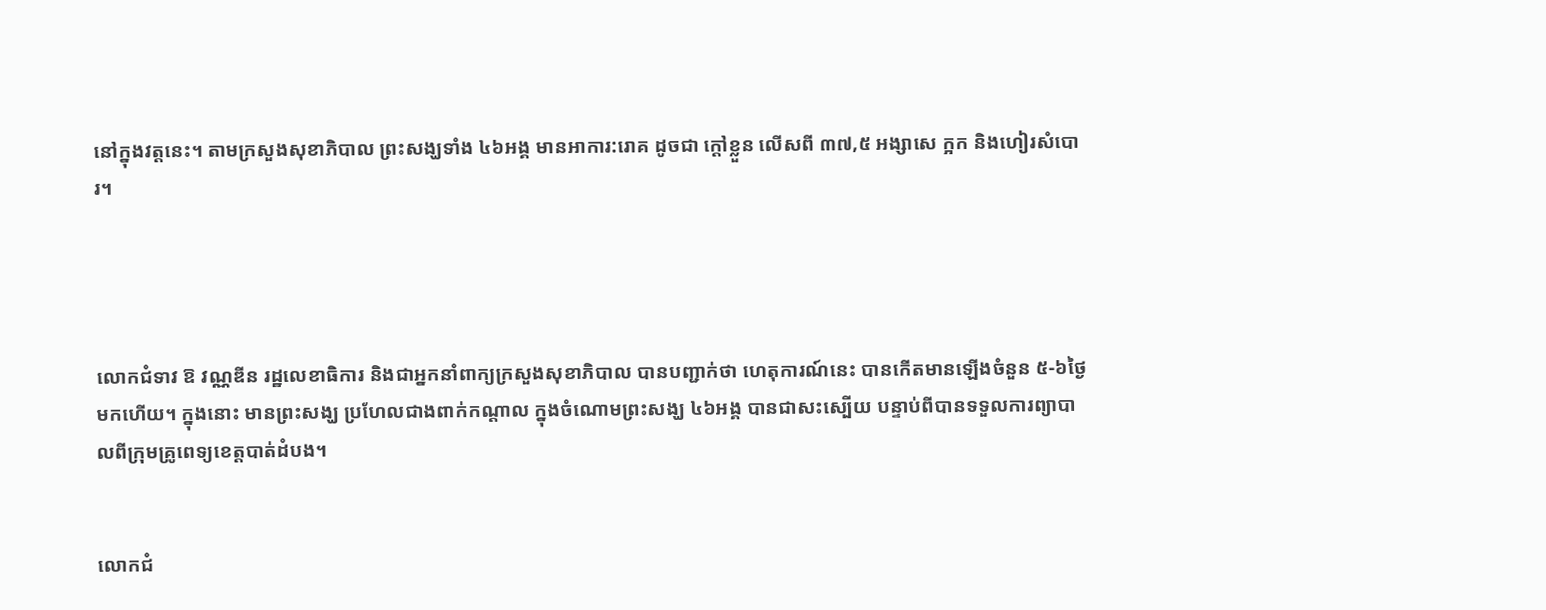នៅក្នុងវត្តនេះ។ តាមក្រសួងសុខាភិបាល ព្រះសង្ឃទាំង ៤៦អង្គ មានអាការ:រោគ ដូចជា ក្តៅខ្លួន លើសពី ៣៧,៥ អង្សាសេ ក្អក និងហៀរសំបោរ។




លោកជំទាវ ឱ វណ្ណឌីន រដ្ឋលេខាធិការ និងជាអ្នកនាំពាក្យក្រសួងសុខាភិបាល បានបញ្ជាក់ថា ហេតុការណ៍នេះ បានកើតមានឡើងចំនួន ៥-៦ថ្ងៃមកហើយ។ ក្នុងនោះ មានព្រះសង្ឃ ប្រហែលជាងពាក់កណ្តាល ក្នុងចំណោមព្រះសង្ឃ ៤៦អង្គ បានជាសះស្បើយ បន្ទាប់ពីបានទទួលការព្យាបាលពីក្រុមគ្រូពេទ្យខេត្តបាត់ដំបង។


លោកជំ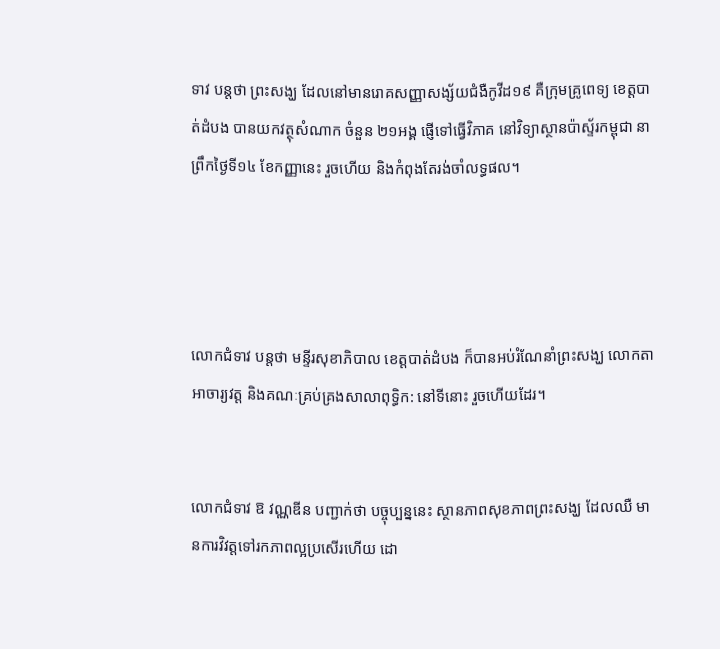ទាវ បន្តថា ព្រះសង្ឃ ដែលនៅមានរោគសញ្ញាសង្ស័យជំងឺកូវីដ១៩ គឺក្រុមគ្រូពេទ្យ ខេត្តបាត់ដំបង បានយកវត្ថុសំណាក ចំនួន ២១អង្គ ផ្ញើទៅធ្វើវិភាគ នៅវិទ្យាស្ថានប៉ាស្ទ័រកម្ពុជា នាព្រឹកថ្ងៃទី១៤ ខែកញ្ញានេះ រួចហើយ និងកំពុងតែរង់ចាំលទ្ធផល។




លោកជំទាវ បន្តថា មន្ទីរសុខាភិបាល ខេត្តបាត់ដំបង ក៏បានអប់រំណែនាំព្រះសង្ឃ លោកតាអាចារ្យវត្ត និងគណៈគ្រប់គ្រងសាលាពុទ្ធិក: នៅទីនោះ រួចហើយដែរ។


លោកជំទាវ ឱ វណ្ណឌីន បញ្ជាក់ថា បច្ចុប្បន្ននេះ ស្ថានភាពសុខភាពព្រះសង្ឃ ដែលឈឺ មានការវិវត្តទៅរកភាពល្អប្រសើរហើយ ដោ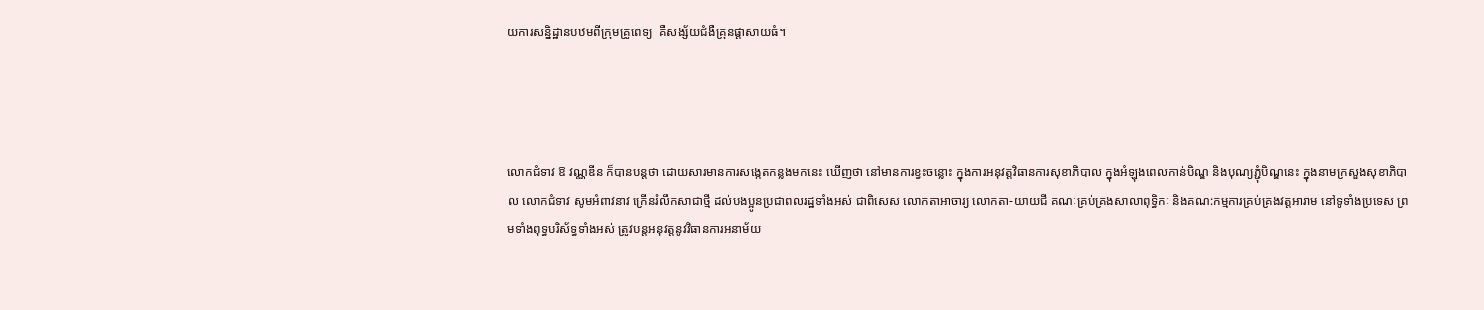យការសន្និដ្ឋានបឋមពីក្រុមគ្រូពេទ្យ  គឺសង្ស័យជំងឺគ្រុនផ្តាសាយធំ។




លោកជំទាវ ឱ វណ្ណឌីន ក៏បានបន្តថា ដោយសារមានការសង្កេតកន្លងមកនេះ ឃើញថា នៅមានការខ្វះចន្លោះ ក្នុងការអនុវត្តវិធានការសុខាភិបាល ក្នុងអំឡុងពេលកាន់បិណ្ឌ និងបុណ្យភ្ជុំបិណ្ឌនេះ ក្នុងនាមក្រសួងសុខាភិបាល លោកជំទាវ សូមអំពាវនាវ ក្រើនរំលឹកសាជាថ្មី ដល់បងប្អូនប្រជាពលរដ្ឋទាំងអស់ ជាពិសេស លោកតាអាចារ្យ លោកតា-យាយជី គណៈគ្រប់គ្រងសាលាពុទ្ធិកៈ និងគណ:កម្មការគ្រប់គ្រងវត្តអារាម នៅទូទាំងប្រទេស ព្រមទាំងពុទ្ធបរិស័ទ្ធទាំងអស់ ត្រូវបន្តអនុវត្តនូវវិធានការអនាម័យ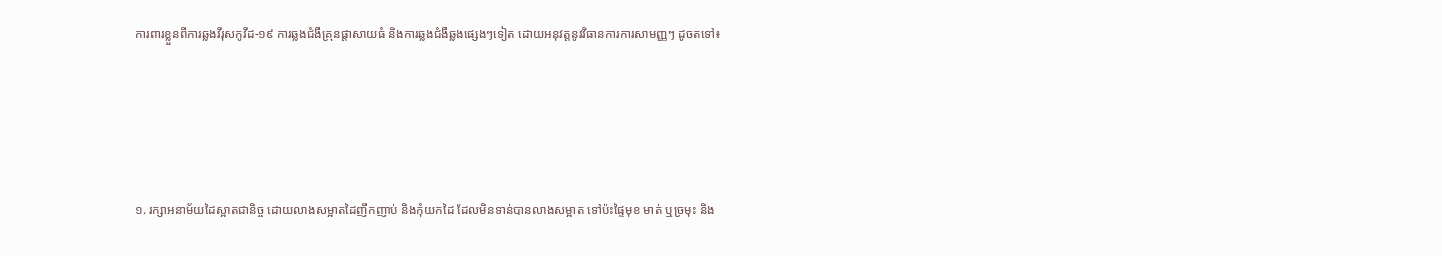ការពារខ្លួនពីការឆ្លងវីរុសកូវីដ-១៩ ការឆ្លងជំងឺគ្រុនផ្តាសាយធំ និងការឆ្លងជំងឺឆ្លងផ្សេងៗទៀត ដោយអនុវត្តនូវវិធានការការសាមញ្ញៗ ដូចតទៅ៖





១. រក្សាអនាម័យដៃស្អាតជានិច្ច ដោយលាងសម្អាតដៃញឹកញាប់ និងកុំយកដៃ ដែលមិនទាន់បានលាងសម្អាត ទៅប៉ះផ្ទៃមុខ មាត់ ឬច្រមុះ និង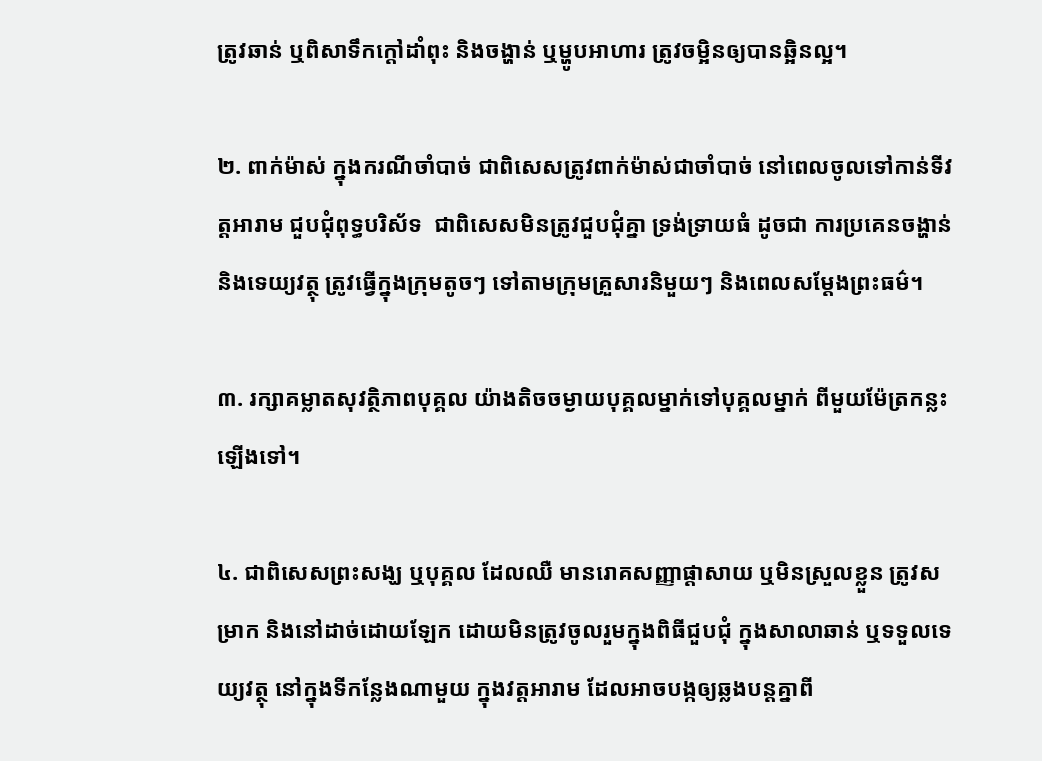ត្រូវឆាន់ ឬពិសាទឹកក្តៅដាំពុះ និងចង្ហាន់ ឬម្ហូបអាហារ ត្រូវចម្អិនឲ្យបានឆ្អិនល្អ។

២. ពាក់ម៉ាស់ ក្នុងករណីចាំបាច់ ជាពិសេសត្រូវពាក់ម៉ាស់ជាចាំបាច់ នៅពេលចូលទៅកាន់ទីវត្តអារាម ជួបជុំពុទ្ធបរិស័ទ  ជាពិសេសមិនត្រូវជួបជុំគ្នា ទ្រង់ទ្រាយធំ ដូចជា ការប្រគេនចង្ហាន់ និងទេយ្យវត្ថុ ត្រូវធ្វើក្នុងក្រុមតូចៗ ទៅតាមក្រុមគ្រួសារនិមួយៗ និងពេលសម្តែងព្រះធម៌។

៣. រក្សាគម្លាតសុវត្ថិភាពបុគ្គល យ៉ាងតិចចម្ងាយបុគ្គលម្នាក់ទៅបុគ្គលម្នាក់ ពីមួយម៉ែត្រកន្លះឡើងទៅ។

៤. ជាពិសេសព្រះសង្ឃ ឬបុគ្គល ដែលឈឺ មានរោគសញ្ញាផ្តាសាយ ឬមិនស្រួលខ្លួន ត្រូវសម្រាក និងនៅដាច់ដោយឡែក ដោយមិនត្រូវចូលរួមក្នុងពិធីជួបជុំ ក្នុងសាលាឆាន់ ឬទទួលទេយ្យវត្ថុ នៅក្នុងទីកន្លែងណាមួយ ក្នុងវត្តអារាម ដែលអាចបង្កឲ្យឆ្លងបន្តគ្នាពី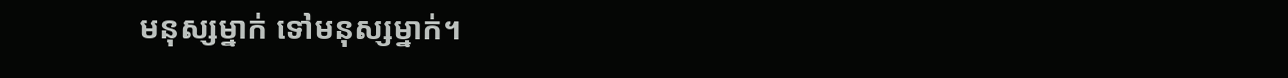មនុស្សម្នាក់ ទៅមនុស្សម្នាក់។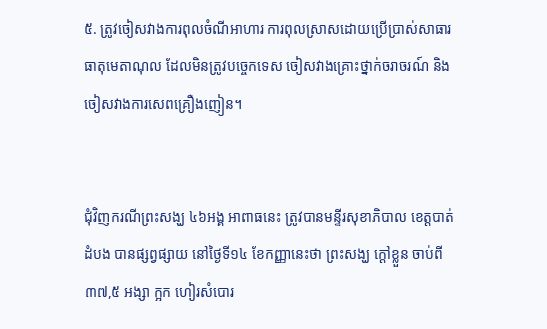៥. ត្រូវចៀសវាងការពុលចំណីអាហារ ការពុលស្រាសដោយប្រើប្រាស់សាធារធាតុមេតាណុល ដែលមិនត្រូវបច្ចេកទេស ចៀសវាងគ្រោះថ្នាក់ចរាចរណ៍ និងចៀសវាងការសេពគ្រឿងញៀន។


ជុំវិញករណីព្រះសង្ឃ ៤៦អង្គ អាពាធនេះ ត្រូវបានមន្ទីរសុខាភិបាល ខេត្តបាត់ដំបង បានផ្សព្វផ្សាយ នៅថ្ងៃទី១៤ ខែកញ្ញានេះថា ព្រះសង្ឃ ក្តៅខ្លួន ចាប់ពី ៣៧,៥ អង្សា ក្អក ហៀរសំបោរ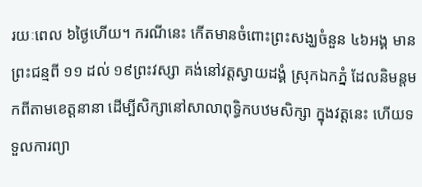រយៈពេល ៦ថ្ងៃហើយ។ ករណីនេះ កើតមានចំពោះព្រះសង្ឃចំនួន ៤៦អង្គ មានព្រះជន្មពី ១១ ដល់ ១៩ព្រះវស្សា គង់នៅវត្តស្វាយដង្គំ ស្រុកឯកភ្នំ ដែលនិមន្តមកពីតាមខេត្តនានា ដើម្បីសិក្សានៅសាលាពុទ្ធិកបឋមសិក្សា ក្នុងវត្តនេះ ហើយទទួលការព្យា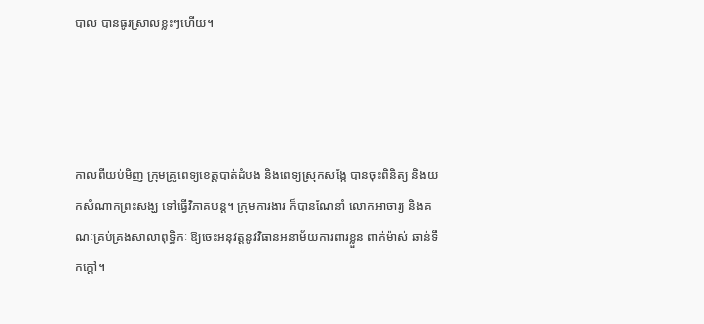បាល បានធូរស្រាលខ្លះៗហើយ។




កាលពីយប់មិញ ក្រុមគ្រូពេទ្យខេត្តបាត់ដំបង និងពេទ្យស្រុកសង្កែ បានចុះពិនិត្យ និងយកសំណាកព្រះសង្ឃ ទៅធ្វើវិភាគបន្ត។ ក្រុមការងារ ក៏បានណែនាំ លោកអាចារ្យ និងគណៈគ្រប់គ្រងសាលាពុទ្ធិកៈ ឱ្យចេះអនុវត្តនូវវិធានអនាម័យការពារខ្លួន ពាក់ម៉ាស់ ឆាន់ទឹកក្តៅ។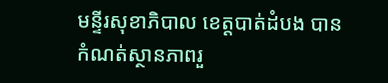មន្ទីរសុខាភិបាល ខេត្តបាត់ដំបង បានកំណត់ស្ថានភាពរួ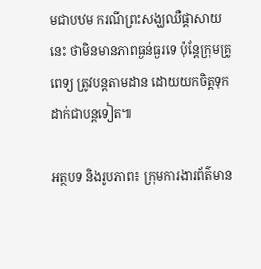មជាបឋម ករណីព្រះសង្ឃឈឺផ្តាសាយនេះ ថាមិនមានភាពធ្ងន់ធ្ងរទេ ប៉ុន្តែក្រុមគ្រូពេទ្យ ត្រូវបន្តតាមដាន ដោយយកចិត្តទុកដាក់ជាបន្តទៀត៕

អត្ថបទ និងរូបភាព៖ ក្រុមការងារព័ត៌មាន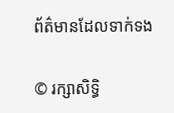ព័ត៌មានដែលទាក់ទង

© រក្សាសិទ្ធិ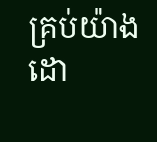គ្រប់យ៉ាងដោ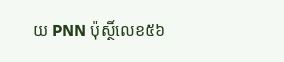យ PNN ប៉ុស្ថិ៍លេខ៥៦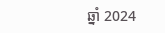ឆ្នាំ 2024